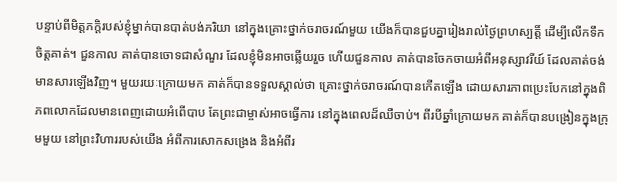បន្ទាប់ពីមិត្តភក្តិរបស់ខ្ញុំម្នាក់បានបាត់បង់ភរិយា នៅក្នុងគ្រោះថ្នាក់ចរាចរណ៍មួយ យើងក៏បានជួបគ្នារៀងរាល់ថ្ងៃព្រហស្បត្តិ៍ ដើម្បីលើកទឹកចិត្តគាត់។ ជួនកាល គាត់បានចោទជាសំណួរ ដែលខ្ញុំមិនអាចឆ្លើយរួច ហើយជួនកាល គាត់បានចែកចាយអំពីអនុស្សាវរីយ៍ ដែលគាត់ចង់មានសារឡើងវិញ។ មួយរយៈក្រោយមក គាត់ក៏បានទទួលស្គាល់ថា គ្រោះថ្នាក់ចរាចរណ៍បានកើតឡើង ដោយសារភាពប្រេះបែកនៅក្នុងពិភពលោកដែលមានពេញដោយអំពើបាប តែព្រះជាម្ចាស់អាចធ្វើការ នៅក្នុងពេលដ៏ឈឺចាប់។ ពីរបីឆ្នាំក្រោយមក គាត់ក៏បានបង្រៀនក្នុងក្រុមមួយ នៅព្រះវិហាររបស់យើង អំពីការសោកសង្រេង និងអំពីរ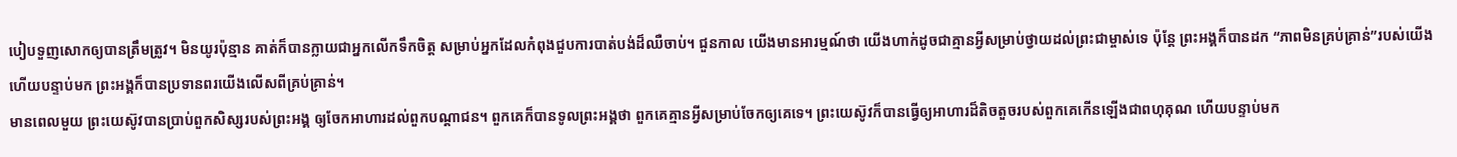បៀបទួញសោកឲ្យបានត្រឹមត្រូវ។ មិនយូរប៉ុន្មាន គាត់ក៏បានក្លាយជាអ្នកលើកទឹកចិត្ត សម្រាប់អ្នកដែលកំពុងជួបការបាត់បង់ដ៏ឈឺចាប់។ ជួនកាល យើងមានអារម្មណ៍ថា យើងហាក់ដូចជាគ្មានអ្វីសម្រាប់ថ្វាយដល់ព្រះជាម្ចាស់ទេ ប៉ុន្តែ ព្រះអង្គក៏បានដក “ភាពមិនគ្រប់គ្រាន់”របស់យើង ហើយបន្ទាប់មក ព្រះអង្គក៏បានប្រទានពរយើងលើសពីគ្រប់គ្រាន់។
មានពេលមួយ ព្រះយេស៊ូវបានប្រាប់ពួកសិស្សរបស់ព្រះអង្គ ឲ្យចែកអាហារដល់ពួកបណ្តាជន។ ពួកគេក៏បានទូលព្រះអង្គថា ពួកគេគ្មានអ្វីសម្រាប់ចែកឲ្យគេទេ។ ព្រះយេស៊ូវក៏បានធ្វើឲ្យអាហារដ៏តិចតួចរបស់ពួកគេកើនឡើងជាពហុគុណ ហើយបន្ទាប់មក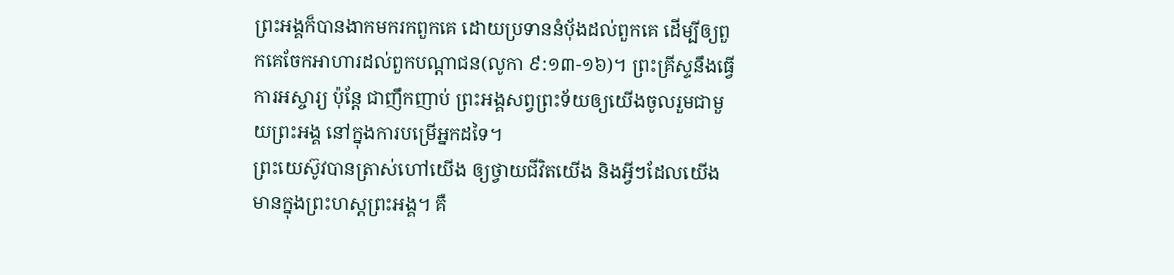ព្រះអង្គក៏បានងាកមករកពួកគេ ដោយប្រទាននំប៉័ងដល់ពួកគេ ដើម្បីឲ្យពួកគេចែកអាហារដល់ពួកបណ្តាជន(លូកា ៩:១៣-១៦)។ ព្រះគ្រីស្ទនឹងធ្វើការអស្ចារ្យ ប៉ុន្តែ ជាញឹកញាប់ ព្រះអង្គសព្វព្រះទ័យឲ្យយើងចូលរួមជាមួយព្រះអង្គ នៅក្នុងការបម្រើអ្នកដទៃ។
ព្រះយេស៊ូវបានត្រាស់ហៅយើង ឲ្យថ្វាយជីវិតយើង និងអ្វីៗដែលយើងមានក្នុងព្រះហស្តព្រះអង្គ។ គឺ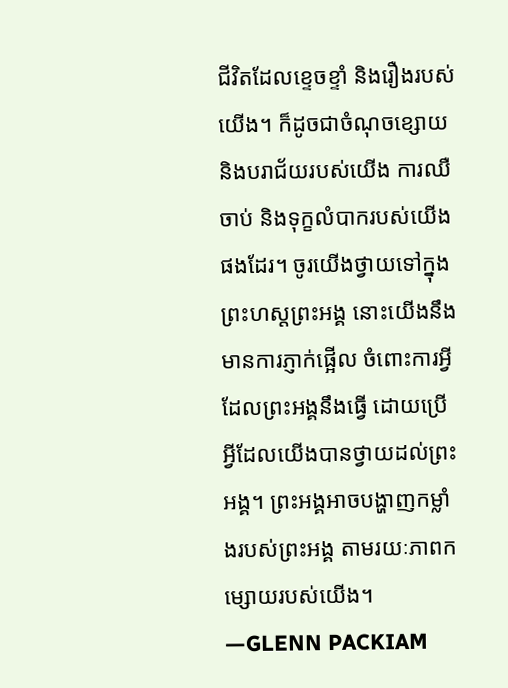ជីវិតដែលខ្ទេចខ្ទាំ និងរឿងរបស់យើង។ ក៏ដូចជាចំណុចខ្សោយ និងបរាជ័យរបស់យើង ការឈឺចាប់ និងទុក្ខលំបាករបស់យើងផងដែរ។ ចូរយើងថ្វាយទៅក្នុងព្រះហស្តព្រះអង្គ នោះយើងនឹងមានការភ្ញាក់ផ្អើល ចំពោះការអ្វីដែលព្រះអង្គនឹងធ្វើ ដោយប្រើអ្វីដែលយើងបានថ្វាយដល់ព្រះអង្គ។ ព្រះអង្គអាចបង្ហាញកម្លាំងរបស់ព្រះអង្គ តាមរយៈភាពកម្សោយរបស់យើង។ —GLENN PACKIAM